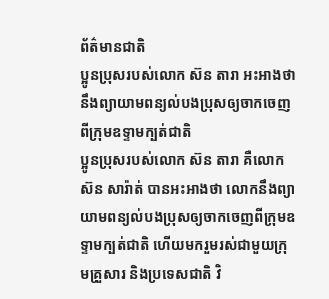ព័ត៌មានជាតិ
ប្អូនប្រុសរបស់លោក ស៊ន តារា អះអាងថា នឹងព្យាយាមពន្យល់បងប្រុសឲ្យចាកចេញពីក្រុមឧទ្ទាមក្បត់ជាតិ
ប្អូនប្រុសរបស់លោក ស៊ន តារា គឺលោក ស៊ន សារ៉ាត់ បានអះអាងថា លោកនឹងព្យាយាមពន្យល់បងប្រុសឲ្យចាកចេញពីក្រុមឧទ្ទាមក្បត់ជាតិ ហើយមករួមរស់ជាមួយក្រុមគ្រួសារ និងប្រទេសជាតិ វិ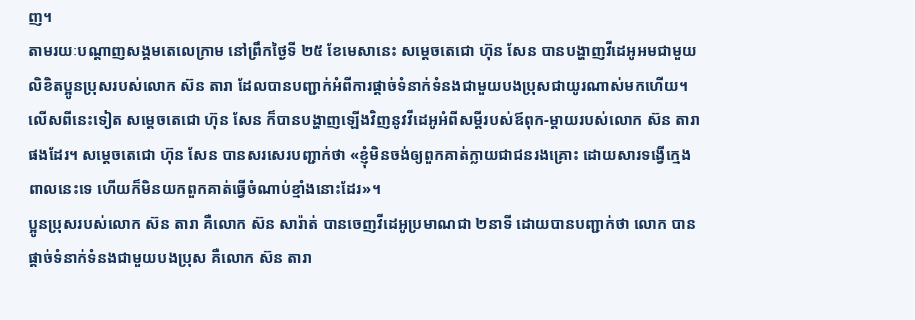ញ។
តាមរយៈបណ្ដាញសង្គមតេលេក្រាម នៅព្រឹកថ្ងៃទី ២៥ ខែមេសានេះ សម្ដេចតេជោ ហ៊ុន សែន បានបង្ហាញវីដេអូអមជាមួយលិខិតប្អូនប្រុសរបស់លោក ស៊ន តារា ដែលបានបញ្ជាក់អំពីការផ្ដាច់ទំនាក់ទំនងជាមួយបងប្រុសជាយូរណាស់មកហើយ។
លើសពីនេះទៀត សម្ដេចតេជោ ហ៊ុន សែន ក៏បានបង្ហាញឡើងវិញនូវវីដេអូអំពីសម្ដីរបស់ឪពុក-ម្ដាយរបស់លោក ស៊ន តារា ផងដែរ។ សម្ដេចតេជោ ហ៊ុន សែន បានសរសេរបញ្ជាក់ថា «ខ្ញុំមិនចង់ឲ្យពួកគាត់ក្លាយជាជនរងគ្រោះ ដោយសារទង្វើក្មេងពាលនេះទេ ហើយក៏មិនយកពួកគាត់ធ្វើចំណាប់ខ្មាំងនោះដែរ»។
ប្អូនប្រុសរបស់លោក ស៊ន តារា គឺលោក ស៊ន សារ៉ាត់ បានចេញវីដេអូប្រមាណជា ២នាទី ដោយបានបញ្ជាក់ថា លោក បានផ្ដាច់ទំនាក់ទំនងជាមួយបងប្រុស គឺលោក ស៊ន តារា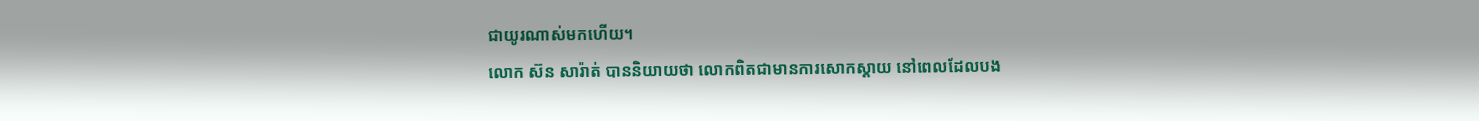ជាយូរណាស់មកហើយ។
លោក ស៊ន សារ៉ាត់ បាននិយាយថា លោកពិតជាមានការសោកស្ដាយ នៅពេលដែលបង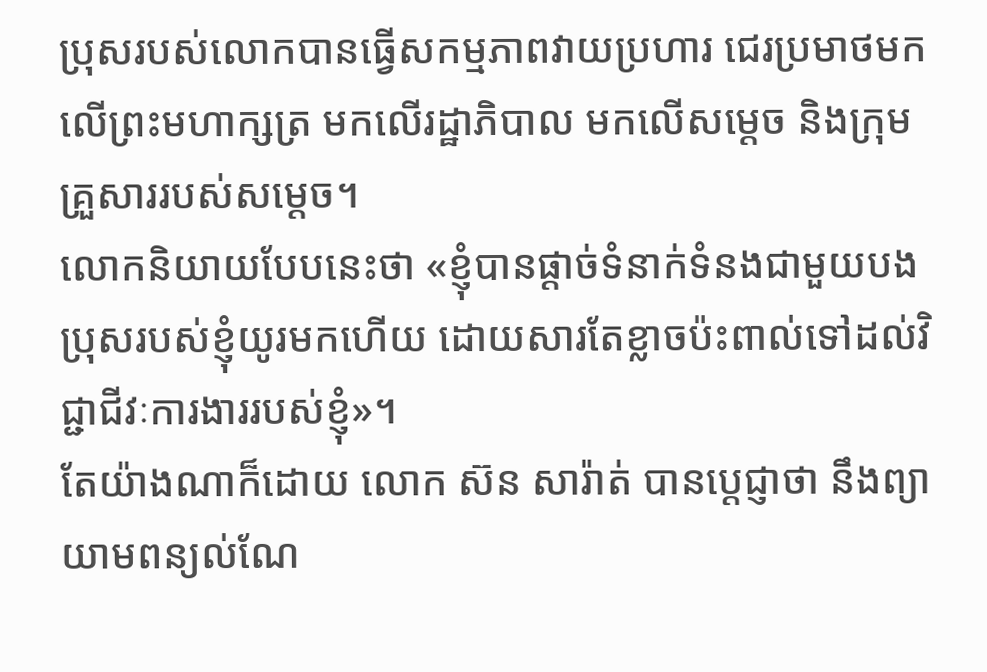ប្រុសរបស់លោកបានធ្វើសកម្មភាពវាយប្រហារ ជេរប្រមាថមកលើព្រះមហាក្សត្រ មកលើរដ្ឋាភិបាល មកលើសម្ដេច និងក្រុមគ្រួសាររបស់សម្ដេច។
លោកនិយាយបែបនេះថា «ខ្ញុំបានផ្ដាច់ទំនាក់ទំនងជាមួយបងប្រុសរបស់ខ្ញុំយូរមកហើយ ដោយសារតែខ្លាចប៉ះពាល់ទៅដល់វិជ្ជាជីវៈការងាររបស់ខ្ញុំ»។
តែយ៉ាងណាក៏ដោយ លោក ស៊ន សារ៉ាត់ បានប្ដេជ្ញាថា នឹងព្យាយាមពន្យល់ណែ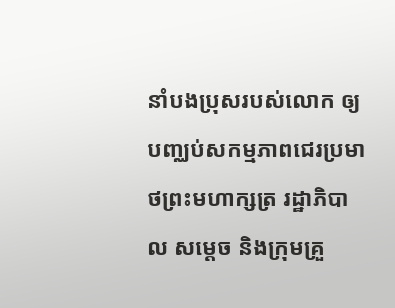នាំបងប្រុសរបស់លោក ឲ្យបញ្ឈប់សកម្មភាពជេរប្រមាថព្រះមហាក្សត្រ រដ្ឋាភិបាល សម្ដេច និងក្រុមគ្រួ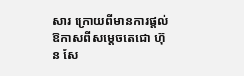សារ ក្រោយពីមានការផ្ដល់ឱកាសពីសម្ដេចតេជោ ហ៊ុន សែ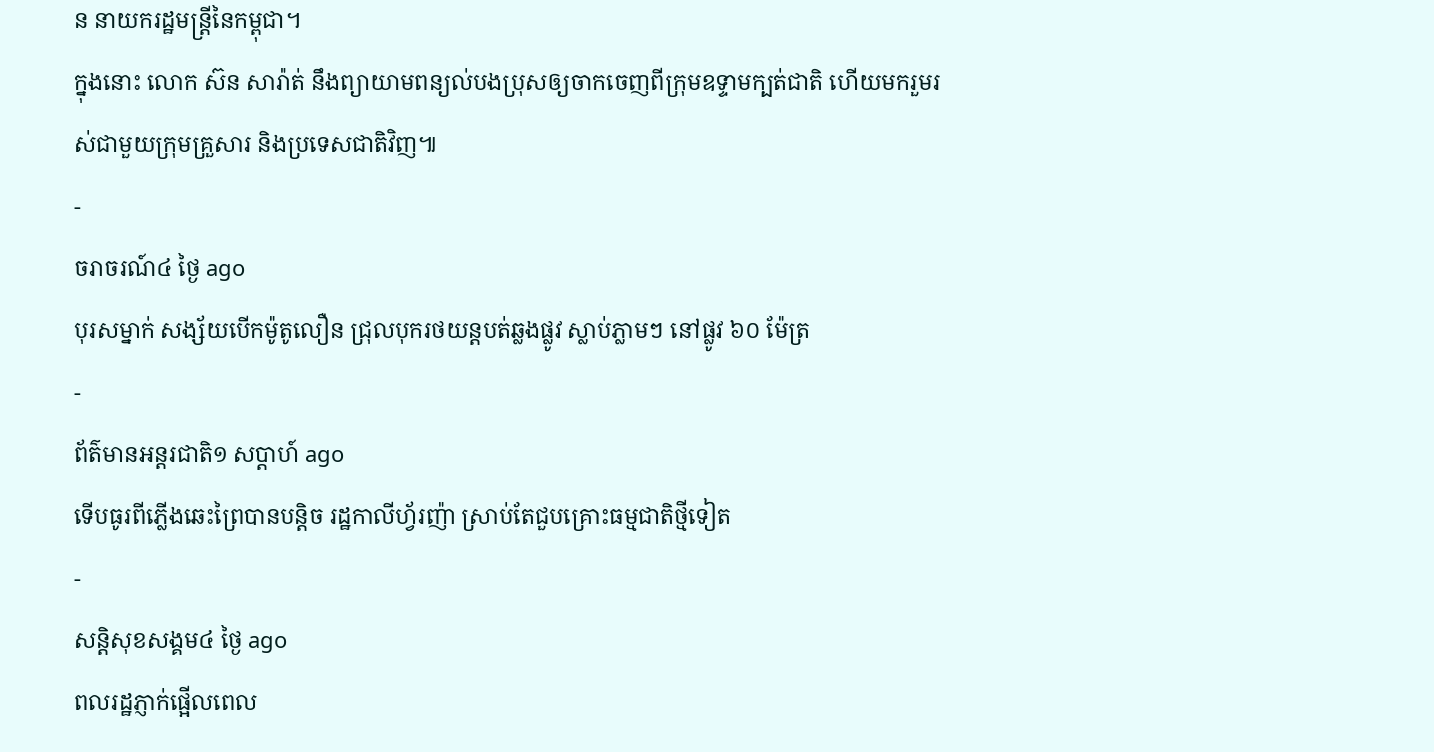ន នាយករដ្ឋមន្ត្រីនៃកម្ពុជា។
ក្នុងនោះ លោក ស៊ន សារ៉ាត់ នឹងព្យាយាមពន្យល់បងប្រុសឲ្យចាកចេញពីក្រុមឧទ្ទាមក្បត់ជាតិ ហើយមករួមរស់ជាមួយក្រុមគ្រួសារ និងប្រទេសជាតិវិញ៕
-
ចរាចរណ៍៤ ថ្ងៃ ago
បុរសម្នាក់ សង្ស័យបើកម៉ូតូលឿន ជ្រុលបុករថយន្តបត់ឆ្លងផ្លូវ ស្លាប់ភ្លាមៗ នៅផ្លូវ ៦០ ម៉ែត្រ
-
ព័ត៌មានអន្ដរជាតិ១ សប្តាហ៍ ago
ទើបធូរពីភ្លើងឆេះព្រៃបានបន្តិច រដ្ឋកាលីហ្វ័រញ៉ា ស្រាប់តែជួបគ្រោះធម្មជាតិថ្មីទៀត
-
សន្តិសុខសង្គម៤ ថ្ងៃ ago
ពលរដ្ឋភ្ញាក់ផ្អើលពេល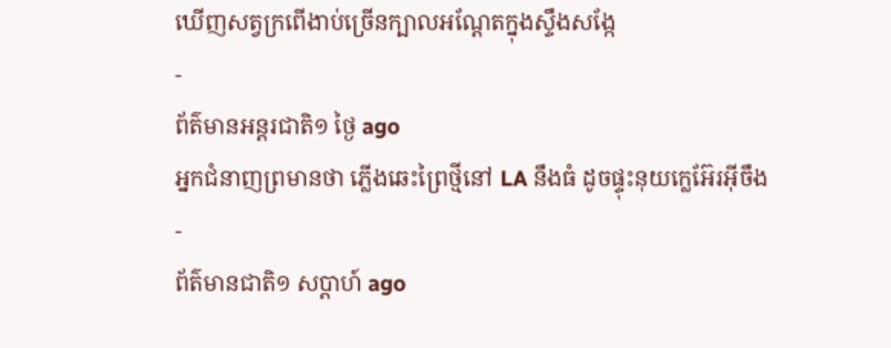ឃើញសត្វក្រពើងាប់ច្រើនក្បាលអណ្ដែតក្នុងស្ទឹងសង្កែ
-
ព័ត៌មានអន្ដរជាតិ១ ថ្ងៃ ago
អ្នកជំនាញព្រមានថា ភ្លើងឆេះព្រៃថ្មីនៅ LA នឹងធំ ដូចផ្ទុះនុយក្លេអ៊ែរអ៊ីចឹង
-
ព័ត៌មានជាតិ១ សប្តាហ៍ ago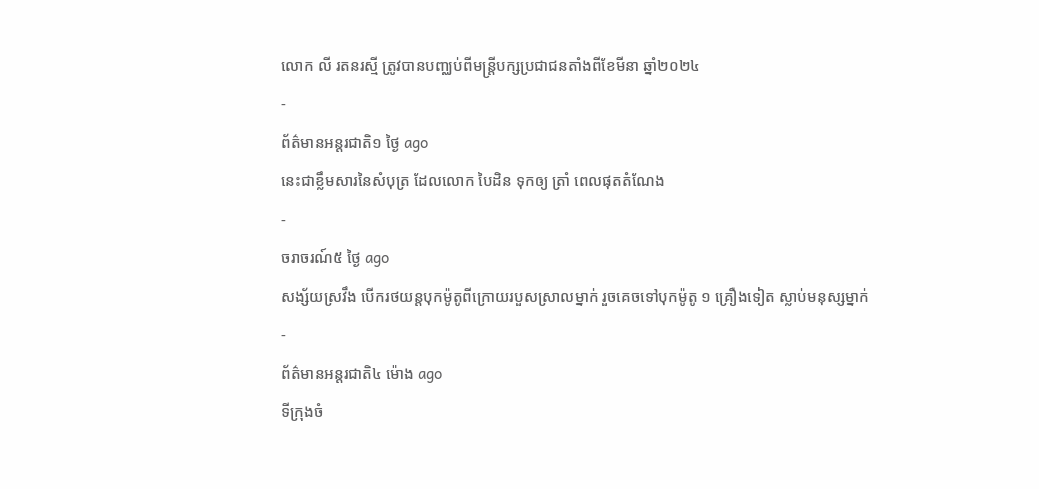លោក លី រតនរស្មី ត្រូវបានបញ្ឈប់ពីមន្ត្រីបក្សប្រជាជនតាំងពីខែមីនា ឆ្នាំ២០២៤
-
ព័ត៌មានអន្ដរជាតិ១ ថ្ងៃ ago
នេះជាខ្លឹមសារនៃសំបុត្រ ដែលលោក បៃដិន ទុកឲ្យ ត្រាំ ពេលផុតតំណែង
-
ចរាចរណ៍៥ ថ្ងៃ ago
សង្ស័យស្រវឹង បើករថយន្តបុកម៉ូតូពីក្រោយរបួសស្រាលម្នាក់ រួចគេចទៅបុកម៉ូតូ ១ គ្រឿងទៀត ស្លាប់មនុស្សម្នាក់
-
ព័ត៌មានអន្ដរជាតិ៤ ម៉ោង ago
ទីក្រុងចំ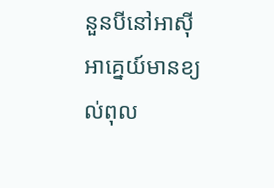នួនបីនៅអាស៊ីអាគ្នេយ៍មានខ្យល់ពុល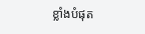ខ្លាំងបំផុត